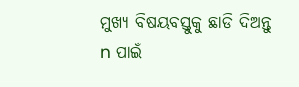ମୁଖ୍ୟ ବିଷୟବସ୍ତୁକୁ ଛାଡି ଦିଅନ୍ତୁ
n ପାଇଁ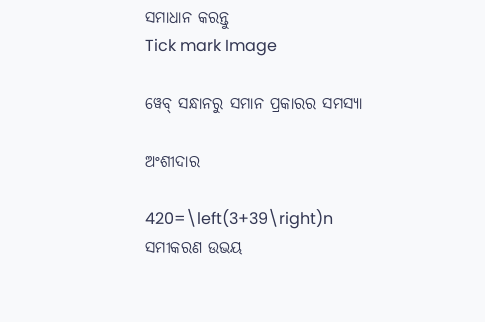ସମାଧାନ କରନ୍ତୁ
Tick mark Image

ୱେବ୍ ସନ୍ଧାନରୁ ସମାନ ପ୍ରକାରର ସମସ୍ୟା

ଅଂଶୀଦାର

420=\left(3+39\right)n
ସମୀକରଣ ଉଭୟ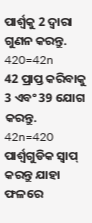ପାର୍ଶ୍ୱକୁ 2 ଦ୍ୱାରା ଗୁଣନ କରନ୍ତୁ.
420=42n
42 ପ୍ରାପ୍ତ କରିବାକୁ 3 ଏବଂ 39 ଯୋଗ କରନ୍ତୁ.
42n=420
ପାର୍ଶ୍ୱଗୁଡିକ ସ୍ୱାପ୍‌ କରନ୍ତୁ ଯାହା ଫଳରେ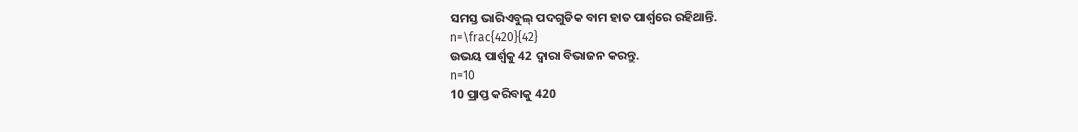ସମସ୍ତ ଭାରିଏବୁଲ୍ ପଦଗୁଡିକ ବାମ ହାତ ପାର୍ଶ୍ୱରେ ରହିଥାନ୍ତି.
n=\frac{420}{42}
ଉଭୟ ପାର୍ଶ୍ୱକୁ 42 ଦ୍ୱାରା ବିଭାଜନ କରନ୍ତୁ.
n=10
10 ପ୍ରାପ୍ତ କରିବାକୁ 420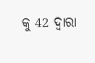କୁ 42 ଦ୍ୱାରା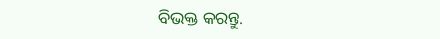ବିଭକ୍ତ କରନ୍ତୁ.